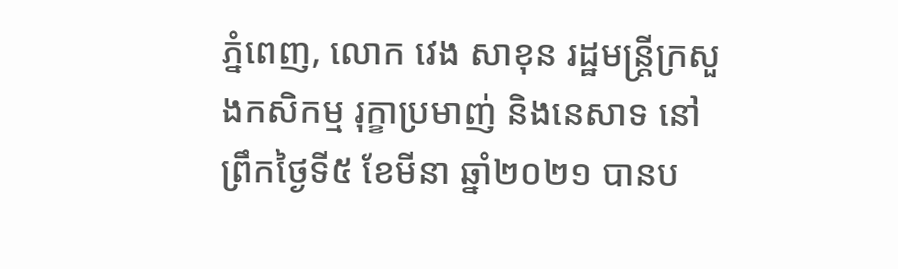ភ្នំពេញ, លោក វេង សាខុន រដ្ឋមន្ត្រីក្រសួងកសិកម្ម រុក្ខាប្រមាញ់ និងនេសាទ នៅព្រឹកថ្ងៃទី៥ ខែមីនា ឆ្នាំ២០២១ បានប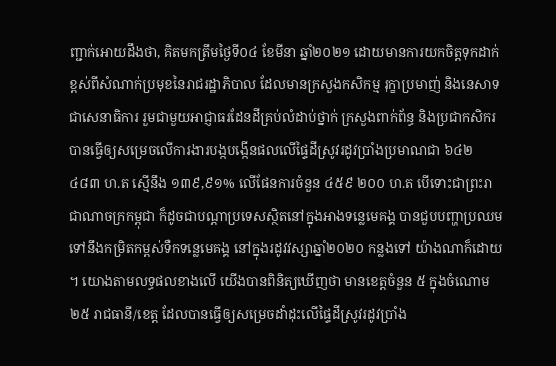ញ្ជាក់អោយដឹងថា, គិតមកត្រឹមថ្ងៃទី០៤ ខែមីនា ឆ្នាំ២០២១ ដោយមានការយកចិត្តទុកដាក់ខ្ពស់ពីសំណាក់ប្រមុខនៃរាជរដ្ឋាភិបាល ដែលមានក្រសួងកសិកម្ម រុក្ខាប្រមាញ់ និងនេសាទ ជាសេនាធិការ រួមជាមួយអាជ្ញាធរដែនដីគ្រប់លំដាប់ថ្នាក់ ក្រសួងពាក់ព័ន្ធ និងប្រជាកសិករ បានធ្វើឲ្យសម្រេចលើការងារបង្កបង្កើនផលលើផ្ទៃដីស្រូវរដូវប្រាំងប្រមាណជា ៦៤២ ៤៨៣ ហ.ត ស្មើនឹង ១៣៩,៩១% លើផែនការចំនួន ៤៥៩ ២០០ ហ.ត បើទោះជាព្រះរាជាណាចក្រកម្ពុជា ក៏ដូចជាបណ្តាប្រទេសស្ថិតនៅក្នុងអាងទន្លេមេគង្គ បានជួបបញ្ហាប្រឈមទៅនឹងកម្រិតកម្ពស់ទឺកទន្លេមេគង្គ នៅក្នុងរដូវវស្សាឆ្នាំ២០២០ កន្លងទៅ យ៉ាងណាក៏ដោយ ។ យោងតាមលទ្ធផលខាងលើ យើងបានពិនិត្យឃើញថា មានខេត្តចំនួន ៥ ក្នុងចំណោម ២៥ រាជធានី/ខេត្ត ដែលបានធ្វើឲ្យសម្រេចដាំដុះលើផ្ទៃដីស្រូវរដូវប្រាំង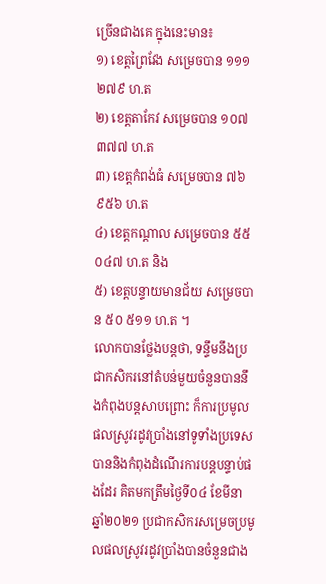ច្រើនជាងគេ ក្នុងនេះមាន៖
១) ខេត្តព្រៃវែង សម្រេចបាន ១១១ ២៧៩ ហ.ត
២) ខេត្តតាកែវ សម្រេចបាន ១០៧ ៣៧៧ ហ.ត
៣) ខេត្តកំពង់ធំ សម្រេចបាន ៧៦ ៩៥៦ ហ.ត
៤) ខេត្តកណ្តាល សម្រេចបាន ៥៥ ០៤៧ ហ.ត និង
៥) ខេត្តបន្ទាយមានជ័យ សម្រេចបាន ៥០ ៥១១ ហ.ត ។
លោកបានថ្លែងបន្តថា, ទន្ទឹមនឹងប្រជាកសិករនៅតំបន់មួយចំនួនបាននឹងកំពុងបន្តសាបព្រោះ ក៏ការប្រមូលផលស្រូវរដូវប្រាំងនៅទូទាំងប្រទេស បាននិងកំពុងដំណើរការបន្តបន្ទាប់ផងដែរ គិតមកត្រឹមថ្ងៃទី០៤ ខែមីនា ឆ្នាំ២០២១ ប្រជាកសិករសម្រេចប្រមូលផលស្រូវរដូវប្រាំងបានចំនួនជាង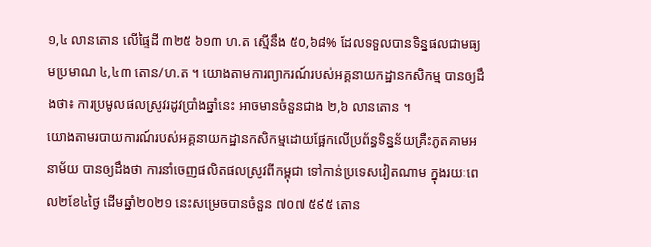១,៤ លានតោន លើផ្ទៃដី ៣២៥ ៦១៣ ហ.ត ស្មើនឹង ៥០,៦៨% ដែលទទួលបានទិន្នផលជាមធ្យមប្រមាណ ៤,៤៣ តោន/ហ.ត ។ យោងតាមការព្យាករណ៍របស់អគ្គនាយកដ្ឋានកសិកម្ម បានឲ្យដឹងថា៖ ការប្រមូលផលស្រូវរដូវប្រាំងឆ្នាំនេះ អាចមានចំនួនជាង ២,៦ លានតោន ។
យោងតាមរបាយការណ៍របស់អគ្គនាយកដ្ឋានកសិកម្មដោយផ្អែកលើប្រព័ន្ធទិន្នន័យគ្រឺះភូតគាមអនាម័យ បានឲ្យដឹងថា ការនាំចេញផលិតផលស្រូវពីកម្ពុជា ទៅកាន់ប្រទេសវៀតណាម ក្នុងរយៈពេល២ខែ៤ថ្ងៃ ដើមឆ្នាំ២០២១ នេះសម្រេចបានចំនួន ៧០៧ ៥៩៥ តោន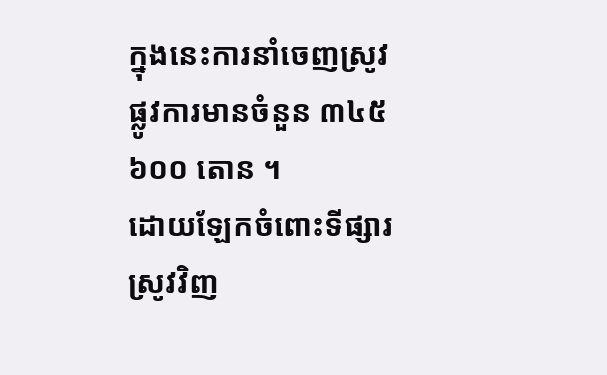ក្នុងនេះការនាំចេញស្រូវផ្លូវការមានចំនួន ៣៤៥ ៦០០ តោន ។
ដោយឡែកចំពោះទីផ្សារស្រូវវិញ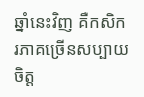ឆ្នាំនេះវិញ គឺកសិករភាគច្រើនសប្បាយចិត្ត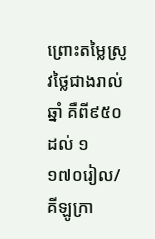ព្រោះតម្លៃស្រូវថ្លៃជាងរាល់ឆ្នាំ គឺពី៩៥០ ដល់ ១ ១៧០រៀល/គីឡូក្រា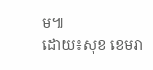ម៕
ដោយ៖សុខ ខេមរា